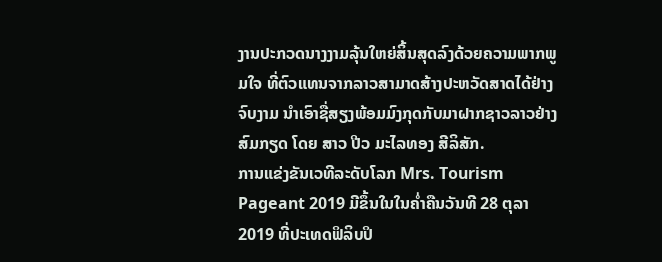ງານປະກວດນາງງາມລຸ້ນໃຫຍ່ສິ້ນສຸດລົງດ້ວຍຄວາມພາກພູມໃຈ ທີ່ຕົວແທນຈາກລາວສາມາດສ້າງປະຫວັດສາດໄດ້ຢ່າງຈົບງາມ ນຳເອົາຊື່ສຽງພ້ອມມົງກຸດກັບມາຝາກຊາວລາວຢ່າງສົມກຽດ ໂດຍ ສາວ ປີວ ມະໄລທອງ ສີລິສັກ.
ການແຂ່ງຂັນເວທີລະດັບໂລກ Mrs. Tourism Pageant 2019 ມີຂຶ້ນໃນໃນຄໍ່າຄືນວັນທີ 28 ຕຸລາ 2019 ທີ່ປະເທດຟິລິບປິ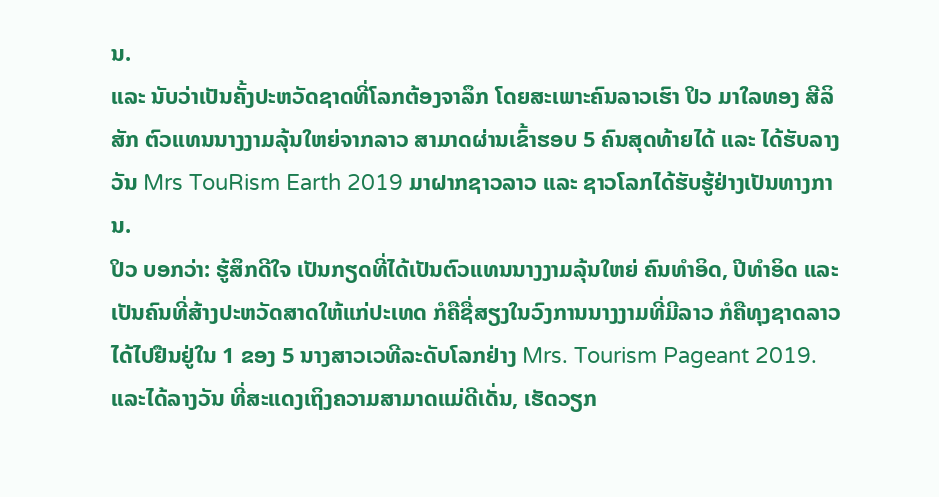ນ.
ແລະ ນັບວ່າເປັນຄັ້ງປະຫວັດຊາດທີ່ໂລກຕ້ອງຈາລຶກ ໂດຍສະເພາະຄົນລາວເຮົາ ປິວ ມາໃລທອງ ສີລິສັກ ຕົວແທນນາງງາມລຸ້ນໃຫຍ່ຈາກລາວ ສາມາດຜ່ານເຂົ້າຮອບ 5 ຄົນສຸດທ້າຍໄດ້ ແລະ ໄດ້ຮັບລາງວັນ Mrs TouRism Earth 2019 ມາຝາກຊາວລາວ ແລະ ຊາວໂລກໄດ້ຮັບຮູ້ຢ່າງເປັນທາງການ.
ປິວ ບອກວ່າ: ຮູ້ສຶກດີໃຈ ເປັນກຽດທີ່ໄດ້ເປັນຕົວແທນນາງງາມລຸ້ນໃຫຍ່ ຄົນທໍາອິດ, ປີທໍາອິດ ແລະ ເປັນຄົນທີ່ສ້າງປະຫວັດສາດໃຫ້ແກ່ປະເທດ ກໍຄືຊື່ສຽງໃນວົງການນາງງາມທີ່ມີລາວ ກໍຄືທຸງຊາດລາວໄດ້ໄປຢືນຢູ່ໃນ 1 ຂອງ 5 ນາງສາວເວທີລະດັບໂລກຢ່າງ Mrs. Tourism Pageant 2019.
ແລະໄດ້ລາງວັນ ທີ່ສະແດງເຖິງຄວາມສາມາດແມ່ດີເດັ່ນ, ເຮັດວຽກ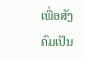ເພື່ອສັງຄົມເປັນ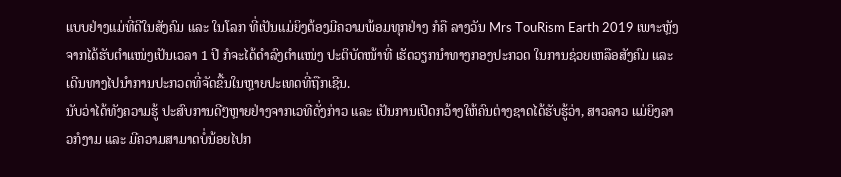ແບບຢ່າງແມ່ທີ່ດີໃນສັງຄົມ ແລະ ໃນໂລກ ທີ່ເປັນແມ່ຍິງຕ້ອງມີຄວາມພ້ອມທຸກຢ່າງ ກໍຄື ລາງວັນ Mrs TouRism Earth 2019 ເພາະຫຼັງຈາກໄດ້ຮັບຕໍາແໜ່ງເປັນເວລາ 1 ປີ ກໍຈະໄດ້ດໍາລົງຕໍາແໜ່ງ ປະຕິບັດໜ້າທີ່ ເຮັດວຽກນໍາທາງກອງປະກວດ ໃນການຊ່ວຍເຫລືອສັງຄົມ ແລະ ເດີນທາງໄປນຳການປະກວດທີ່ຈັດຂື້ນໃນຫຼາຍປະເທດທີ່ຖືກເຊີນ.
ນັບວ່າໄດ້ທັງຄວາມຮູ້ ປະສົບການດີໆຫຼາຍຢ່າງຈາກເວທີດັ່ງກ່າວ ແລະ ເປັນການເປີດກວ້າງໃຫ້ຄົນຕ່າງຊາດໄດ້ຮັບຮູ້ວ່າ, ສາວລາວ ແມ່ຍິງລາວກໍງາມ ແລະ ມີຄວາມສາມາດບໍ່ນ້ອຍໄປກ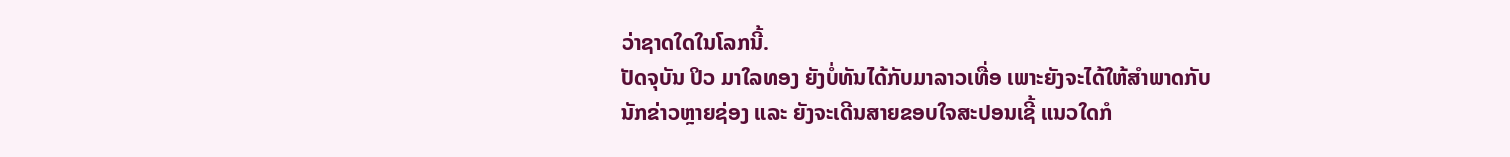ວ່າຊາດໃດໃນໂລກນີ້.
ປັດຈຸບັນ ປິວ ມາໃລທອງ ຍັງບໍ່ທັນໄດ້ກັບມາລາວເທື່ອ ເພາະຍັງຈະໄດ້ໃຫ້ສຳພາດກັບນັກຂ່າວຫຼາຍຊ່ອງ ແລະ ຍັງຈະເດີນສາຍຂອບໃຈສະປອນເຊີ້ ແນວໃດກໍ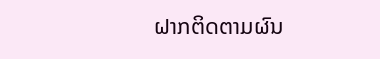ຝາກຕິດຕາມຜົນ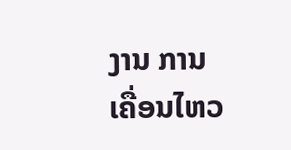ງານ ການເຄື່ອນໄຫວ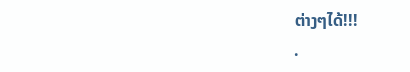ຕ່າງໆໄດ້!!!
.